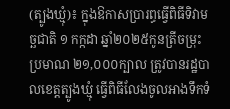(ត្បូងឃ្មុំ)៖ ក្នុងឱកាសប្រារព្ធធ្វើពិធីទិវាមច្ឆជាតិ ១ កក្កដា ឆ្នាំ២០២៥កូនត្រីចម្រុះប្រមាណ ២១,០០០ក្បាល ត្រូវបានរដ្ឋបាលខេត្តត្បូងឃ្មុំ ធ្វើពិធីលែងចូលអាងទឹកទំ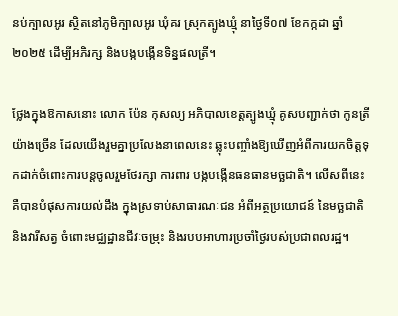នប់ក្បាលអូរ ស្ថិតនៅភូមិក្បាលអូរ ឃុំគរ ស្រុកត្បូងឃ្មុំ នាថ្ងៃទី០៧ ខែកក្កដា ឆ្នាំ២០២៥ ដើម្បីអភិរក្ស និងបង្កបង្កើនទិន្នផលត្រី។

ថ្លែងក្នុងឱកាសនោះ លោក ប៉ែន កុសល្យ អភិបាលខេត្តត្បូងឃ្មុំ គូសបញ្ជាក់ថា កូនត្រីយ៉ាងច្រើន ដែលយើងរួមគ្នាប្រលែងនាពេលនេះ ឆ្លុះបញ្ចាំងឱ្យឃើញអំពីការយកចិត្តទុកដាក់ចំពោះការបន្តចូលរួមថែរក្សា ការពារ បង្កបង្កើនធនធានមច្ឆជាតិ។ លើសពីនេះ គឺបានបំផុសការយល់ដឹង ក្នុងស្រទាប់សាធារណៈជន អំពីអត្ថប្រយោជន៍ នៃមច្ឆជាតិ និងវារីសត្វ ចំពោះមជ្ឈដ្ឋានជីវៈចម្រុះ និងរបបអាហារប្រចាំថ្ងៃរបស់ប្រជាពលរដ្ឋ។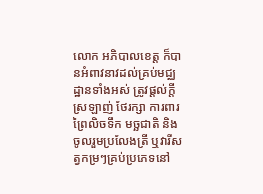លោក អភិបាលខេត្ត ក៏បានអំពាវនាវដល់គ្រប់មជ្ឈដ្ឋានទាំងអស់ ត្រូវផ្តល់ក្តីស្រឡាញ់ ថែរក្សា ការពារព្រៃលិចទឹក មច្ឆជាតិ និងចូលរួមប្រលែងត្រី ឬវារីសត្វកម្រៗគ្រប់ប្រភេទនៅ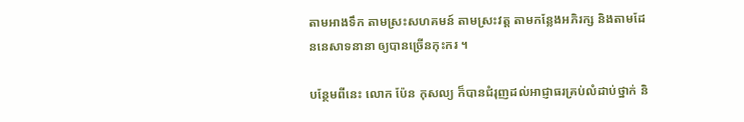តាមអាងទឹក តាមស្រះសហគមន៍ តាមស្រះវត្ត តាមកន្លែងអភិរក្ស និងតាមដែននេសាទនានា ឲ្យបានច្រើនកុះករ ។

បន្ថែមពីនេះ លោក ប៉ែន កុសល្យ ក៏បានជំរុញដល់អាជ្ញាធរគ្រប់លំដាប់ថ្នាក់ និ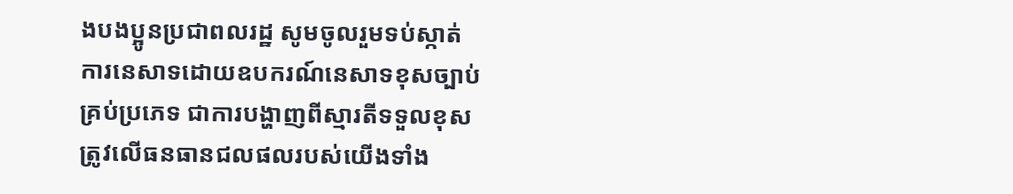ងបងប្អូនប្រជាពលរដ្ឋ សូមចូលរួមទប់ស្កាត់ ការនេសាទដោយឧបករណ៍នេសាទខុសច្បាប់គ្រប់ប្រភេទ ជាការបង្ហាញពីស្មារតីទទួលខុសត្រូវលើធនធានជលផលរបស់យើងទាំង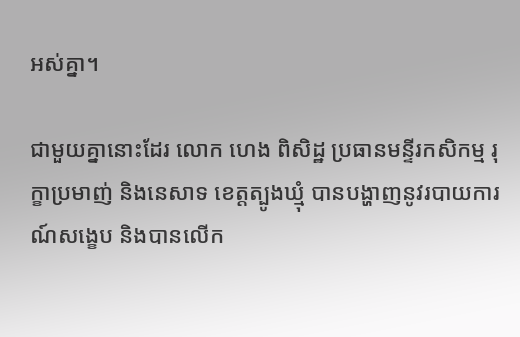អស់គ្នា។

ជាមួយគ្នានោះដែរ លោក ហេង ពិសិដ្ឋ ប្រធានមន្ទីរកសិកម្ម រុក្ខាប្រមាញ់ និងនេសាទ ខេត្តត្បូងឃ្មុំ បានបង្ហាញនូវរបាយការណ៍សង្ខេប និងបានលើក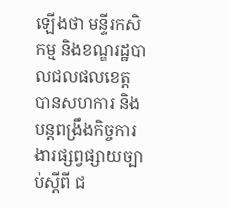ឡើងថា មន្ទីរកសិកម្ម និងខណ្ឌរដ្ឋបាលជលផលខេត្ត បានសហការ និងបន្តពង្រឹងកិច្ចការងារផ្សព្វផ្សាយច្បាប់ស្តីពី ជ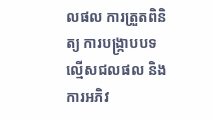លផល ការត្រួតពិនិត្យ ការបង្ក្រាបបទល្មើសជលផល និងការអភិវ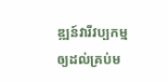ឌ្ឍន៍វារីវប្បកម្ម ឲ្យដល់គ្រប់ម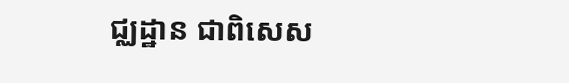ជ្ឈដ្ឋាន ជាពិសេស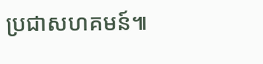ប្រជាសហគមន៍៕